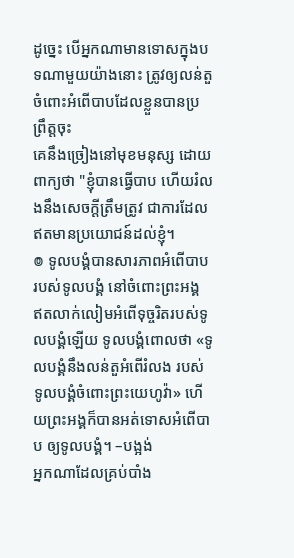ដូច្នេះ បើអ្នកណាមានទោសក្នុងបទណាមួយយ៉ាងនោះ ត្រូវឲ្យលន់តួចំពោះអំពើបាបដែលខ្លួនបានប្រព្រឹត្តចុះ
គេនឹងច្រៀងនៅមុខមនុស្ស ដោយពាក្យថា "ខ្ញុំបានធ្វើបាប ហើយរំលងនឹងសេចក្ដីត្រឹមត្រូវ ជាការដែលឥតមានប្រយោជន៍ដល់ខ្ញុំ។
៙ ទូលបង្គំបានសារភាពអំពើបាប របស់ទូលបង្គំ នៅចំពោះព្រះអង្គ ឥតលាក់លៀមអំពើទុច្ចរិតរបស់ទូលបង្គំឡើយ ទូលបង្គំពោលថា «ទូលបង្គំនឹងលន់តួអំពើរំលង របស់ទូលបង្គំចំពោះព្រះយេហូវ៉ា» ហើយព្រះអង្គក៏បានអត់ទោសអំពើបាប ឲ្យទូលបង្គំ។ –បង្អង់
អ្នកណាដែលគ្រប់បាំង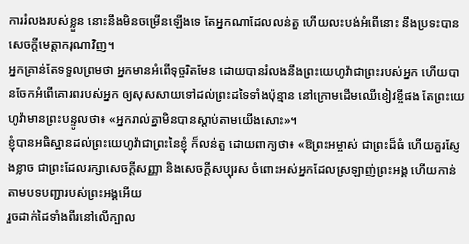ការរំលងរបស់ខ្លួន នោះនឹងមិនចម្រើនឡើងទេ តែអ្នកណាដែលលន់តួ ហើយលះបង់អំពើនោះ នឹងប្រទះបានសេចក្ដីមេត្តាករុណាវិញ។
អ្នកគ្រាន់តែទទួលព្រមថា អ្នកមានអំពើទុច្ចរិតមែន ដោយបានរំលងនឹងព្រះយេហូវ៉ាជាព្រះរបស់អ្នក ហើយបានចែកអំពើគោរពរបស់អ្នក ឲ្យសុសសាយទៅដល់ព្រះដទៃទាំងប៉ុន្មាន នៅក្រោមដើមឈើខៀវខ្ចីផង តែព្រះយេហូវ៉ាមានព្រះបន្ទូលថា៖ «អ្នករាល់គ្នាមិនបានស្តាប់តាមយើងសោះ»។
ខ្ញុំបានអធិស្ឋានដល់ព្រះយេហូវ៉ាជាព្រះនៃខ្ញុំ ក៏លន់តួ ដោយពាក្យថា៖ «ឱព្រះអម្ចាស់ ជាព្រះដ៏ធំ ហើយគួរស្ញែងខ្លាច ជាព្រះដែលរក្សាសេចក្ដីសញ្ញា និងសេចក្ដីសប្បុរស ចំពោះអស់អ្នកដែលស្រឡាញ់ព្រះអង្គ ហើយកាន់តាមបទបញ្ជារបស់ព្រះអង្គអើយ
រួចដាក់ដៃទាំងពីរនៅលើក្បាល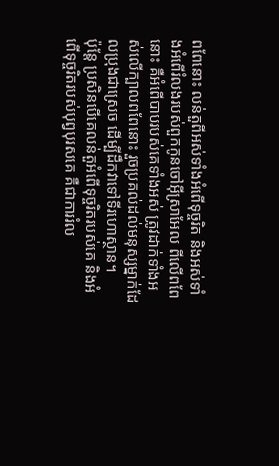ពពែនោះ លន់តួពីអស់ទាំងអំពើទុច្ចរិត និងអស់ទាំងអំពើរំលងរបស់ពួកកូនចៅអ៊ីស្រាអែល ពីលើពពែនោះ គឺអំពើបាបរបស់គេទាំងអស់ ត្រូវដាក់ទាំងអស់លើក្បាលពពែនោះ រួចប្រគល់ដល់មនុស្សម្នាក់ដែលប្រុងជាស្រេច ដើម្បីដឹកវាទៅទីរហោស្ថាន។
ប៉ុន្តែ ប្រសិនបើគេលន់តួអំពើទុច្ចរិតរបស់គេ និងអំពើទុច្ចរិតរបស់បុព្វបុរសគេ គឺជាការរំល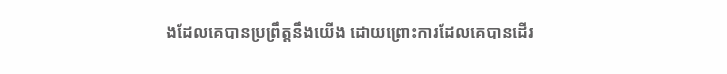ងដែលគេបានប្រព្រឹត្តនឹងយើង ដោយព្រោះការដែលគេបានដើរ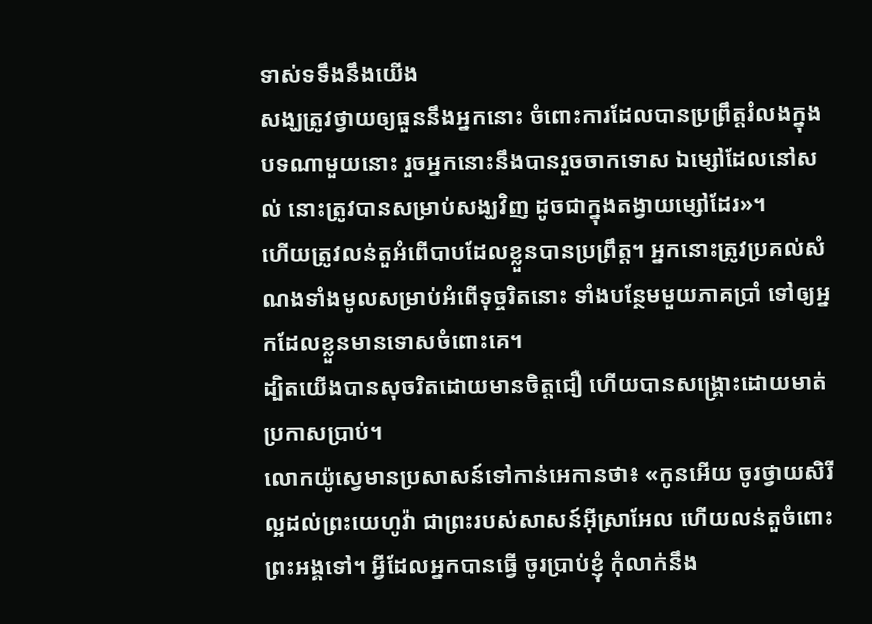ទាស់ទទឹងនឹងយើង
សង្ឃត្រូវថ្វាយឲ្យធួននឹងអ្នកនោះ ចំពោះការដែលបានប្រព្រឹត្តរំលងក្នុងបទណាមួយនោះ រួចអ្នកនោះនឹងបានរួចចាកទោស ឯម្សៅដែលនៅសល់ នោះត្រូវបានសម្រាប់សង្ឃវិញ ដូចជាក្នុងតង្វាយម្សៅដែរ»។
ហើយត្រូវលន់តួអំពើបាបដែលខ្លួនបានប្រព្រឹត្ត។ អ្នកនោះត្រូវប្រគល់សំណងទាំងមូលសម្រាប់អំពើទុច្ចរិតនោះ ទាំងបន្ថែមមួយភាគប្រាំ ទៅឲ្យអ្នកដែលខ្លួនមានទោសចំពោះគេ។
ដ្បិតយើងបានសុចរិតដោយមានចិត្តជឿ ហើយបានសង្រ្គោះដោយមាត់ប្រកាសប្រាប់។
លោកយ៉ូស្វេមានប្រសាសន៍ទៅកាន់អេកានថា៖ «កូនអើយ ចូរថ្វាយសិរីល្អដល់ព្រះយេហូវ៉ា ជាព្រះរបស់សាសន៍អ៊ីស្រាអែល ហើយលន់តួចំពោះព្រះអង្គទៅ។ អ្វីដែលអ្នកបានធ្វើ ចូរប្រាប់ខ្ញុំ កុំលាក់នឹង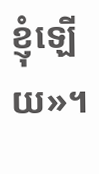ខ្ញុំឡើយ»។